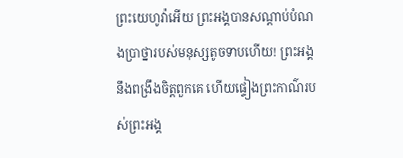ព្រះយេហូវ៉ាអើយ ព្រះអង្គបានសណ្ដាប់បំណងប្រាថ្នារបស់មនុស្សតូចទាបហើយ! ព្រះអង្គនឹងពង្រឹងចិត្តពួកគេ ហើយផ្ទៀងព្រះកាណ៌របស់ព្រះអង្គ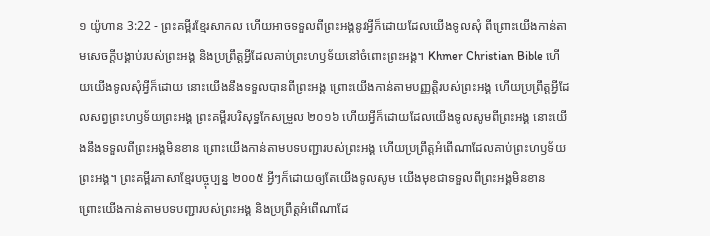១ យ៉ូហាន 3:22 - ព្រះគម្ពីរខ្មែរសាកល ហើយអាចទទួលពីព្រះអង្គនូវអ្វីក៏ដោយដែលយើងទូលសុំ ពីព្រោះយើងកាន់តាមសេចក្ដីបង្គាប់របស់ព្រះអង្គ និងប្រព្រឹត្តអ្វីដែលគាប់ព្រះហឫទ័យនៅចំពោះព្រះអង្គ។ Khmer Christian Bible ហើយយើងទូលសុំអ្វីក៏ដោយ នោះយើងនឹងទទួលបានពីព្រះអង្គ ព្រោះយើងកាន់តាមបញ្ញត្ដិរបស់ព្រះអង្គ ហើយប្រព្រឹត្ដអ្វីដែលសព្វព្រះហឫទ័យព្រះអង្គ ព្រះគម្ពីរបរិសុទ្ធកែសម្រួល ២០១៦ ហើយអ្វីក៏ដោយដែលយើងទូលសូមពីព្រះអង្គ នោះយើងនឹងទទួលពីព្រះអង្គមិនខាន ព្រោះយើងកាន់តាមបទបញ្ជារបស់ព្រះអង្គ ហើយប្រព្រឹត្តអំពើណាដែលគាប់ព្រះហឫទ័យព្រះអង្គ។ ព្រះគម្ពីរភាសាខ្មែរបច្ចុប្បន្ន ២០០៥ អ្វីៗក៏ដោយឲ្យតែយើងទូលសូម យើងមុខជាទទួលពីព្រះអង្គមិនខាន ព្រោះយើងកាន់តាមបទបញ្ជារបស់ព្រះអង្គ និងប្រព្រឹត្តអំពើណាដែ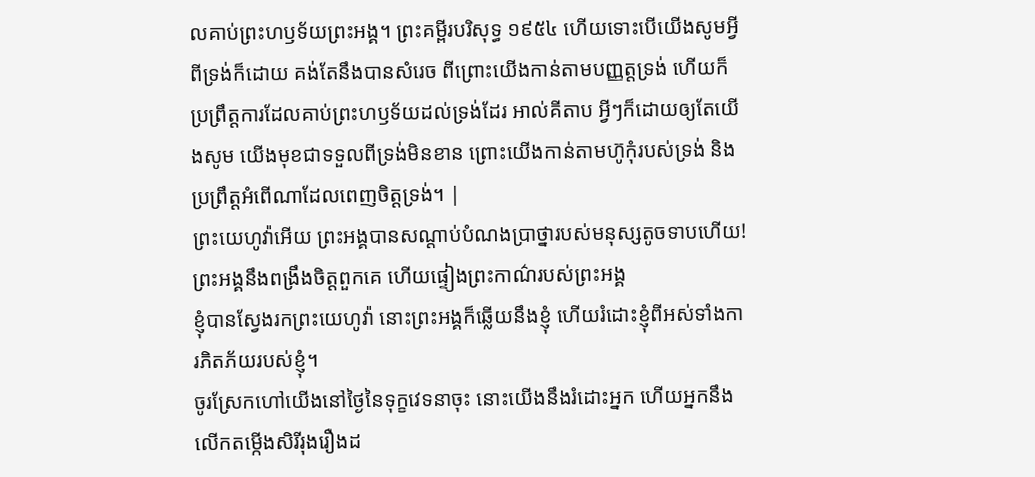លគាប់ព្រះហឫទ័យព្រះអង្គ។ ព្រះគម្ពីរបរិសុទ្ធ ១៩៥៤ ហើយទោះបើយើងសូមអ្វីពីទ្រង់ក៏ដោយ គង់តែនឹងបានសំរេច ពីព្រោះយើងកាន់តាមបញ្ញត្តទ្រង់ ហើយក៏ប្រព្រឹត្តការដែលគាប់ព្រះហឫទ័យដល់ទ្រង់ដែរ អាល់គីតាប អ្វីៗក៏ដោយឲ្យតែយើងសូម យើងមុខជាទទួលពីទ្រង់មិនខាន ព្រោះយើងកាន់តាមហ៊ូកុំរបស់ទ្រង់ និងប្រព្រឹត្ដអំពើណាដែលពេញចិត្តទ្រង់។ |
ព្រះយេហូវ៉ាអើយ ព្រះអង្គបានសណ្ដាប់បំណងប្រាថ្នារបស់មនុស្សតូចទាបហើយ! ព្រះអង្គនឹងពង្រឹងចិត្តពួកគេ ហើយផ្ទៀងព្រះកាណ៌របស់ព្រះអង្គ
ខ្ញុំបានស្វែងរកព្រះយេហូវ៉ា នោះព្រះអង្គក៏ឆ្លើយនឹងខ្ញុំ ហើយរំដោះខ្ញុំពីអស់ទាំងការភិតភ័យរបស់ខ្ញុំ។
ចូរស្រែកហៅយើងនៅថ្ងៃនៃទុក្ខវេទនាចុះ នោះយើងនឹងរំដោះអ្នក ហើយអ្នកនឹងលើកតម្កើងសិរីរុងរឿងដ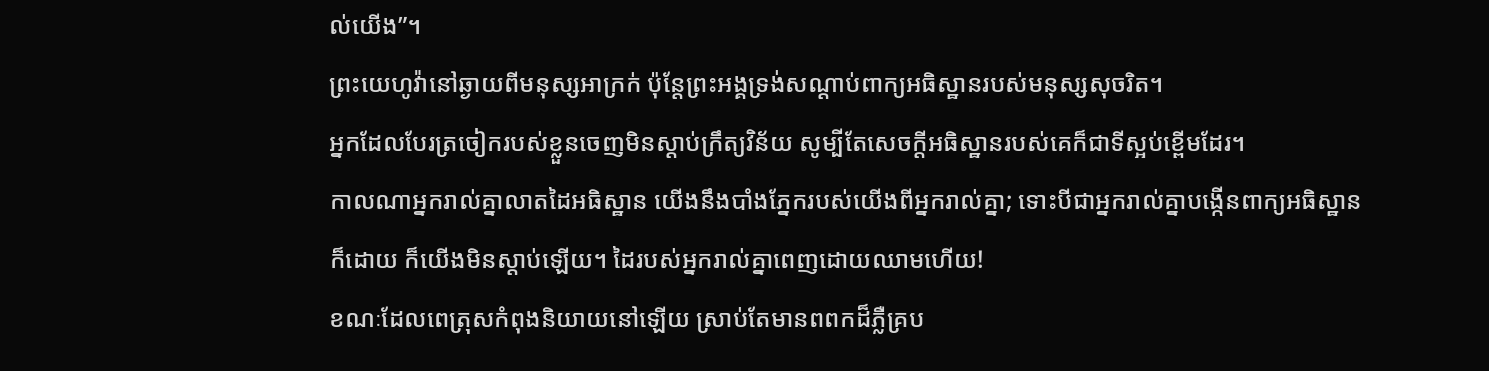ល់យើង”។
ព្រះយេហូវ៉ានៅឆ្ងាយពីមនុស្សអាក្រក់ ប៉ុន្តែព្រះអង្គទ្រង់សណ្ដាប់ពាក្យអធិស្ឋានរបស់មនុស្សសុចរិត។
អ្នកដែលបែរត្រចៀករបស់ខ្លួនចេញមិនស្ដាប់ក្រឹត្យវិន័យ សូម្បីតែសេចក្ដីអធិស្ឋានរបស់គេក៏ជាទីស្អប់ខ្ពើមដែរ។
កាលណាអ្នករាល់គ្នាលាតដៃអធិស្ឋាន យើងនឹងបាំងភ្នែករបស់យើងពីអ្នករាល់គ្នា; ទោះបីជាអ្នករាល់គ្នាបង្កើនពាក្យអធិស្ឋានក៏ដោយ ក៏យើងមិនស្ដាប់ឡើយ។ ដៃរបស់អ្នករាល់គ្នាពេញដោយឈាមហើយ!
ខណៈដែលពេត្រុសកំពុងនិយាយនៅឡើយ ស្រាប់តែមានពពកដ៏ភ្លឺគ្រប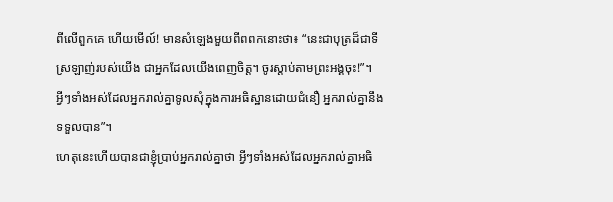ពីលើពួកគេ ហើយមើល៍! មានសំឡេងមួយពីពពកនោះថា៖ “នេះជាបុត្រដ៏ជាទីស្រឡាញ់របស់យើង ជាអ្នកដែលយើងពេញចិត្ត។ ចូរស្ដាប់តាមព្រះអង្គចុះ!”។
អ្វីៗទាំងអស់ដែលអ្នករាល់គ្នាទូលសុំក្នុងការអធិស្ឋានដោយជំនឿ អ្នករាល់គ្នានឹងទទួលបាន”។
ហេតុនេះហើយបានជាខ្ញុំប្រាប់អ្នករាល់គ្នាថា អ្វីៗទាំងអស់ដែលអ្នករាល់គ្នាអធិ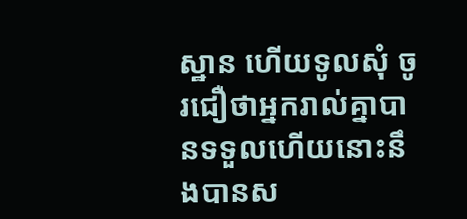ស្ឋាន ហើយទូលសុំ ចូរជឿថាអ្នករាល់គ្នាបានទទួលហើយនោះនឹងបានស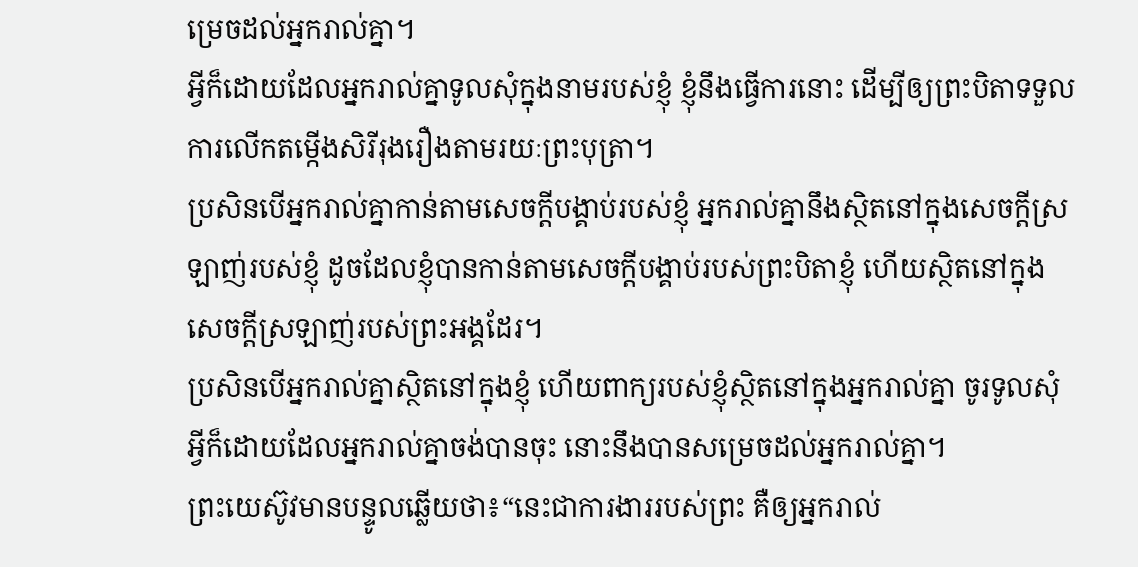ម្រេចដល់អ្នករាល់គ្នា។
អ្វីក៏ដោយដែលអ្នករាល់គ្នាទូលសុំក្នុងនាមរបស់ខ្ញុំ ខ្ញុំនឹងធ្វើការនោះ ដើម្បីឲ្យព្រះបិតាទទួលការលើកតម្កើងសិរីរុងរឿងតាមរយៈព្រះបុត្រា។
ប្រសិនបើអ្នករាល់គ្នាកាន់តាមសេចក្ដីបង្គាប់របស់ខ្ញុំ អ្នករាល់គ្នានឹងស្ថិតនៅក្នុងសេចក្ដីស្រឡាញ់របស់ខ្ញុំ ដូចដែលខ្ញុំបានកាន់តាមសេចក្ដីបង្គាប់របស់ព្រះបិតាខ្ញុំ ហើយស្ថិតនៅក្នុងសេចក្ដីស្រឡាញ់របស់ព្រះអង្គដែរ។
ប្រសិនបើអ្នករាល់គ្នាស្ថិតនៅក្នុងខ្ញុំ ហើយពាក្យរបស់ខ្ញុំស្ថិតនៅក្នុងអ្នករាល់គ្នា ចូរទូលសុំអ្វីក៏ដោយដែលអ្នករាល់គ្នាចង់បានចុះ នោះនឹងបានសម្រេចដល់អ្នករាល់គ្នា។
ព្រះយេស៊ូវមានបន្ទូលឆ្លើយថា៖“នេះជាការងាររបស់ព្រះ គឺឲ្យអ្នករាល់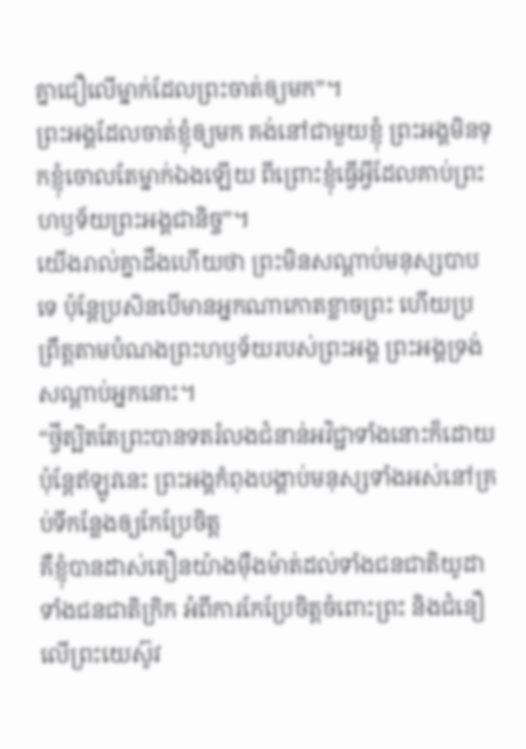គ្នាជឿលើម្នាក់ដែលព្រះចាត់ឲ្យមក”។
ព្រះអង្គដែលចាត់ខ្ញុំឲ្យមក គង់នៅជាមួយខ្ញុំ ព្រះអង្គមិនទុកខ្ញុំចោលតែម្នាក់ឯងឡើយ ពីព្រោះខ្ញុំធ្វើអ្វីដែលគាប់ព្រះហឫទ័យព្រះអង្គជានិច្ច”។
យើងរាល់គ្នាដឹងហើយថា ព្រះមិនសណ្ដាប់មនុស្សបាបទេ ប៉ុន្តែប្រសិនបើមានអ្នកណាកោតខ្លាចព្រះ ហើយប្រព្រឹត្តតាមបំណងព្រះហឫទ័យរបស់ព្រះអង្គ ព្រះអង្គទ្រង់សណ្ដាប់អ្នកនោះ។
“ថ្វីត្បិតតែព្រះបានទតរំលងជំនាន់អវិជ្ជាទាំងនោះក៏ដោយ ប៉ុន្តែឥឡូវនេះ ព្រះអង្គកំពុងបង្គាប់មនុស្សទាំងអស់នៅគ្រប់ទីកន្លែងឲ្យកែប្រែចិត្ត
គឺខ្ញុំបានដាស់តឿនយ៉ាងម៉ឺងម៉ាត់ដល់ទាំងជនជាតិយូដា ទាំងជនជាតិក្រិក អំពីការកែប្រែចិត្តចំពោះព្រះ និងជំនឿលើព្រះយេស៊ូវ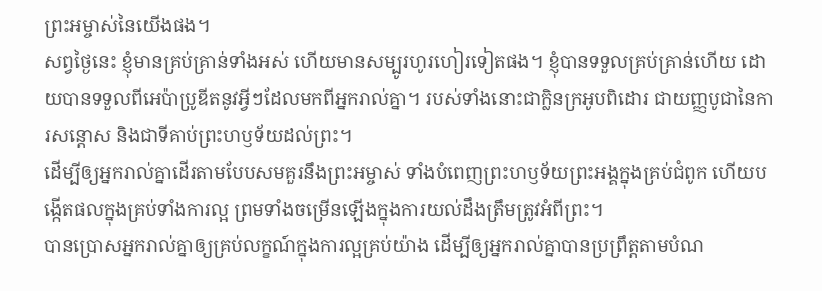ព្រះអម្ចាស់នៃយើងផង។
សព្វថ្ងៃនេះ ខ្ញុំមានគ្រប់គ្រាន់ទាំងអស់ ហើយមានសម្បូរហូរហៀរទៀតផង។ ខ្ញុំបានទទួលគ្រប់គ្រាន់ហើយ ដោយបានទទួលពីអេប៉ាប្រូឌីតនូវអ្វីៗដែលមកពីអ្នករាល់គ្នា។ របស់ទាំងនោះជាក្លិនក្រអូបពិដោរ ជាយញ្ញបូជានៃការសន្ដោស និងជាទីគាប់ព្រះហឫទ័យដល់ព្រះ។
ដើម្បីឲ្យអ្នករាល់គ្នាដើរតាមបែបសមគួរនឹងព្រះអម្ចាស់ ទាំងបំពេញព្រះហឫទ័យព្រះអង្គក្នុងគ្រប់ជំពូក ហើយបង្កើតផលក្នុងគ្រប់ទាំងការល្អ ព្រមទាំងចម្រើនឡើងក្នុងការយល់ដឹងត្រឹមត្រូវអំពីព្រះ។
បានប្រោសអ្នករាល់គ្នាឲ្យគ្រប់លក្ខណ៍ក្នុងការល្អគ្រប់យ៉ាង ដើម្បីឲ្យអ្នករាល់គ្នាបានប្រព្រឹត្តតាមបំណ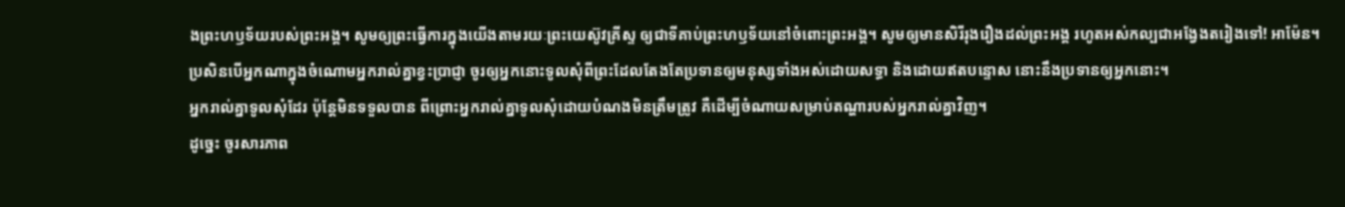ងព្រះហឫទ័យរបស់ព្រះអង្គ។ សូមឲ្យព្រះធ្វើការក្នុងយើងតាមរយៈព្រះយេស៊ូវគ្រីស្ទ ឲ្យជាទីគាប់ព្រះហឫទ័យនៅចំពោះព្រះអង្គ។ សូមឲ្យមានសិរីរុងរឿងដល់ព្រះអង្គ រហូតអស់កល្បជាអង្វែងតរៀងទៅ! អាម៉ែន។
ប្រសិនបើអ្នកណាក្នុងចំណោមអ្នករាល់គ្នាខ្វះប្រាជ្ញា ចូរឲ្យអ្នកនោះទូលសុំពីព្រះដែលតែងតែប្រទានឲ្យមនុស្សទាំងអស់ដោយសទ្ធា និងដោយឥតបន្ទោស នោះនឹងប្រទានឲ្យអ្នកនោះ។
អ្នករាល់គ្នាទូលសុំដែរ ប៉ុន្តែមិនទទួលបាន ពីព្រោះអ្នករាល់គ្នាទូលសុំដោយបំណងមិនត្រឹមត្រូវ គឺដើម្បីចំណាយសម្រាប់តណ្ហារបស់អ្នករាល់គ្នាវិញ។
ដូច្នេះ ចូរសារភាព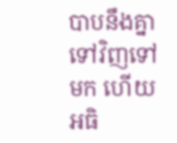បាបនឹងគ្នាទៅវិញទៅមក ហើយអធិ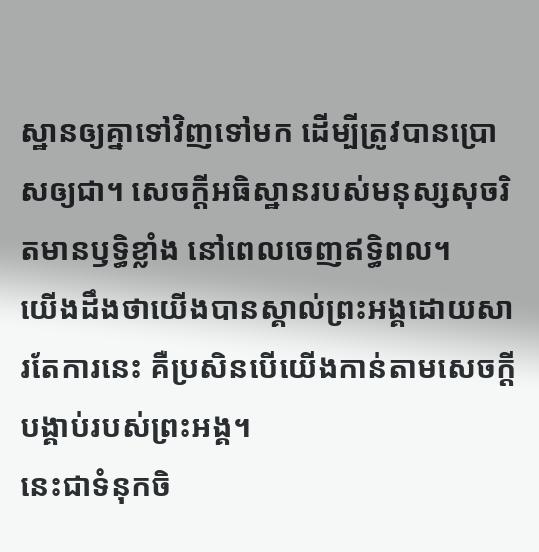ស្ឋានឲ្យគ្នាទៅវិញទៅមក ដើម្បីត្រូវបានប្រោសឲ្យជា។ សេចក្ដីអធិស្ឋានរបស់មនុស្សសុចរិតមានឫទ្ធិខ្លាំង នៅពេលចេញឥទ្ធិពល។
យើងដឹងថាយើងបានស្គាល់ព្រះអង្គដោយសារតែការនេះ គឺប្រសិនបើយើងកាន់តាមសេចក្ដីបង្គាប់របស់ព្រះអង្គ។
នេះជាទំនុកចិ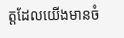ត្តដែលយើងមានចំ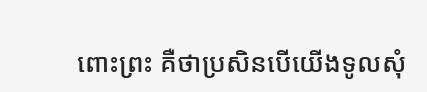ពោះព្រះ គឺថាប្រសិនបើយើងទូលសុំ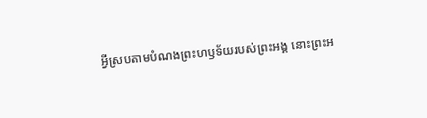អ្វីស្របតាមបំណងព្រះហឫទ័យរបស់ព្រះអង្គ នោះព្រះអ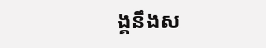ង្គនឹងស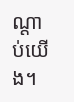ណ្ដាប់យើង។